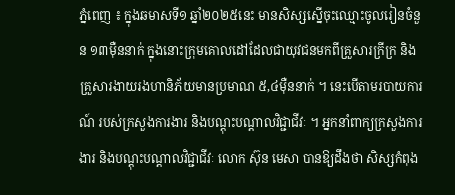ភ្នំពេញ ៖ ក្នុងឆមាសទី១ ឆ្នាំ២០២៥នេះ មានសិស្សស្នើចុះឈ្មោះចូលរៀនចំនួន ១៣ម៉ឺននាក់ ក្នុងនោះក្រុមគោលដៅដែលជាយុវជនមកពីគ្រួសារក្រីក្រ និងគ្រួសារងាយរងហានិភ័យមានប្រមាណ ៥,៤ម៉ឺននាក់ ។ នេះបើតាមរបាយការណ៍ របស់ក្រសួងការងារ និងបណ្តុះបណ្តាលវិជ្ជាជីវៈ ។ អ្នកនាំពាក្យក្រសួងការងារ និងបណ្តុះបណ្តាលវិជ្ជាជីវៈ លោក ស៊ុន មេសា បានឱ្យដឹងថា សិស្សកំពុង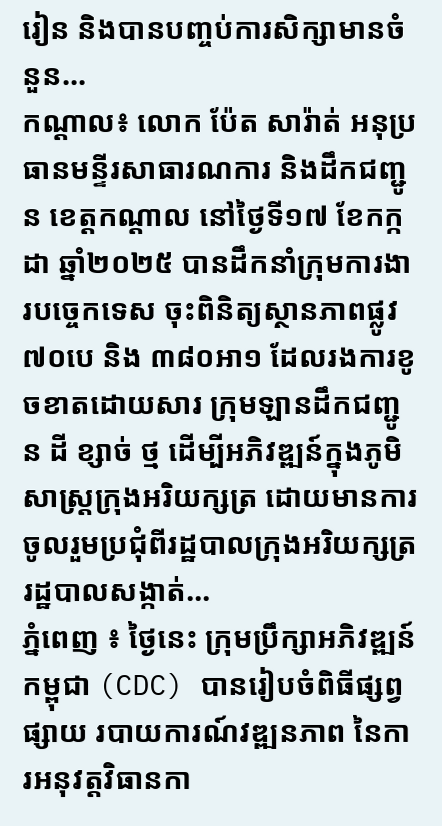រៀន និងបានបញ្ចប់ការសិក្សាមានចំនួន...
កណ្ដាល៖ លោក ប៉ែត សារ៉ាត់ អនុប្រធានមន្ទីរសាធារណការ និងដឹកជញ្ជូន ខេត្តកណ្តាល នៅថ្ងៃទី១៧ ខែកក្កដា ឆ្នាំ២០២៥ បានដឹកនាំក្រុមការងារបច្ចេកទេស ចុះពិនិត្យស្ថានភាពផ្លូវ៧០បេ និង ៣៨០អា១ ដែលរងការខូចខាតដោយសារ ក្រុមឡានដឹកជញ្ជូន ដី ខ្សាច់ ថ្ម ដើម្បីអភិវឌ្ឍន៍ក្នុងភូមិសាស្ត្រក្រុងអរិយក្សត្រ ដោយមានការចូលរួមប្រជុំពីរដ្ឋបាលក្រុងអរិយក្សត្រ រដ្ឋបាលសង្កាត់...
ភ្នំពេញ ៖ ថ្ងៃនេះ ក្រុមប្រឹក្សាអភិវឌ្ឍន៍កម្ពុជា (CDC) បានរៀបចំពិធីផ្សព្វផ្សាយ របាយការណ៍វឌ្ឍនភាព នៃការអនុវត្តវិធានកា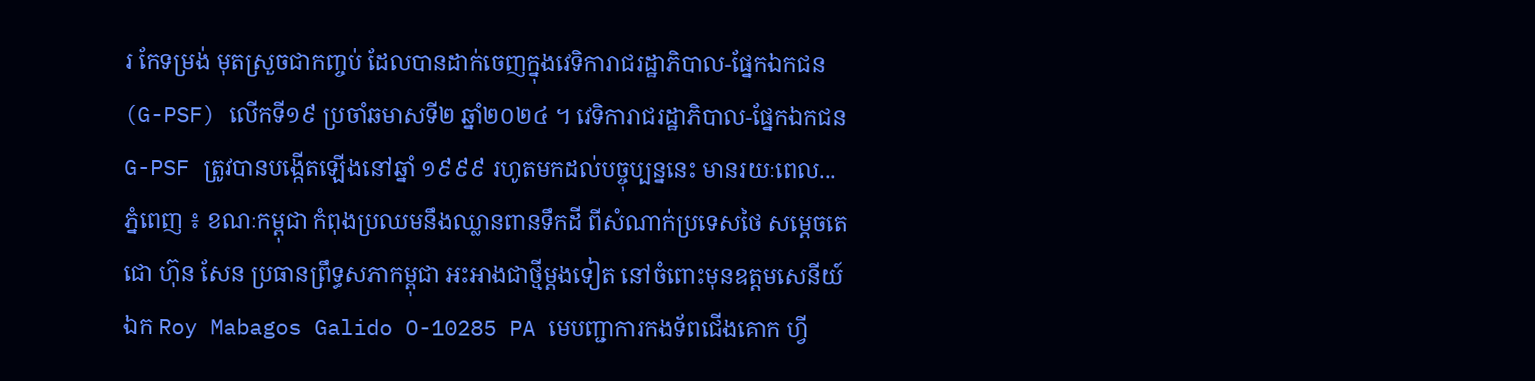រ កែទម្រង់ មុតស្រួចជាកញ្ចប់ ដែលបានដាក់ចេញក្នុងវេទិការាជរដ្ឋាភិបាល-ផ្នែកឯកជន (G-PSF) លើកទី១៩ ប្រចាំឆមាសទី២ ឆ្នាំ២០២៤ ។ វេទិការាជរដ្ឋាភិបាល-ផ្នែកឯកជន G-PSF ត្រូវបានបង្កើតឡើងនៅឆ្នាំ ១៩៩៩ រហូតមកដល់បច្ចុប្បន្ននេះ មានរយៈពេល...
ភ្នំពេញ ៖ ខណៈកម្ពុជា កំពុងប្រឈមនឹងឈ្លានពានទឹកដី ពីសំណាក់ប្រទេសថៃ សម្តេចតេជោ ហ៊ុន សែន ប្រធានព្រឹទ្ធសភាកម្ពុជា អះអាងជាថ្មីម្តងទៀត នៅចំពោះមុនឧត្តមសេនីយ៍ឯក Roy Mabagos Galido O-10285 PA មេបញ្ជាការកងទ័ពជើងគោក ហ្វី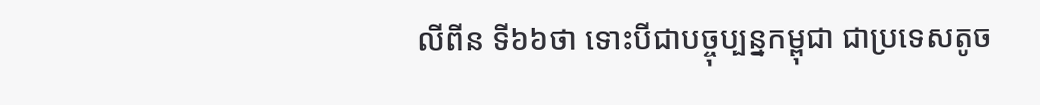លីពីន ទី៦៦ថា ទោះបីជាបច្ចុប្បន្នកម្ពុជា ជាប្រទេសតូច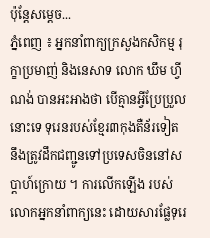ប៉ុន្តែសម្តេច...
ភ្នំពេញ ៖ អ្នកនាំពាក្យក្រសួងកសិកម្ម រុក្ខាប្រមាញ់ និងនេសាទ លោក ឃឹម ហ្វីណង់ បានអះអាងថា បើគ្មានអ្វីប្រែប្រួលនោះទេ ទុរេនរបស់ខ្មែរ៣កុងតឺន័រទៀត នឹងត្រូវដឹកជញ្ជូនទៅប្រទេសចិននៅសប្តាហ៍ក្រោយ ។ ការលើកឡើង របស់លោកអ្នកនាំពាក្យនេះ ដោយសារផ្លែទុរេ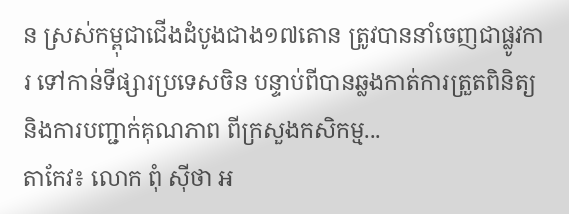ន ស្រស់កម្ពុជាជើងដំបូងជាង១៧តោន ត្រូវបាននាំចេញជាផ្លូវការ ទៅកាន់ទីផ្សារប្រទេសចិន បន្ទាប់ពីបានឆ្លងកាត់ការត្រួតពិនិត្យ និងការបញ្ជាក់គុណភាព ពីក្រសួងកសិកម្ម...
តាកែវ៖ លោក ពុំ សុីថា អ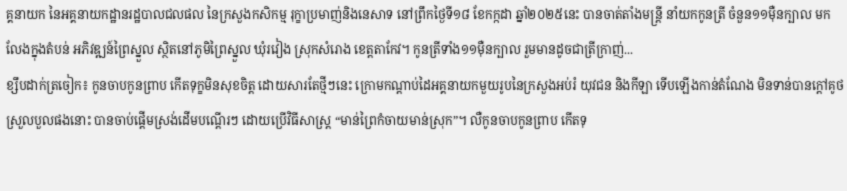គ្គនាយក នៃអគ្គនាយកដ្ឋានរដ្ឋបាលជលផល នៃក្រសួងកសិកម្ម រុក្ខាប្រមាញ់និងនេសាទ នៅព្រឹកថ្ងៃទី១៨ ខែកក្កដា ឆ្នាំ២០២៥នេះ បានចាត់តាំងមន្រ្តី នាំយកកូនត្រី ចំនួន១១មុឺនក្បាល មកលែងក្នុងតំបន់ អភិវឌ្ឍន៍ព្រៃស្នួល ស្ថិតនៅភូមិព្រៃស្នួល ឃុំរវៀង ស្រុកសំរោង ខេត្តតាកែវ។ កូនត្រីទាំង១១មុឺនក្បាល រួមមានដូចជាត្រីក្រាញ់...
ខ្សឹបដាក់ត្រចៀក៖ កូនចាបកូនព្រាប កើតទុក្ខមិនសុខចិត្ត ដោយសារតែថ្មីៗនេះ ក្រោមកណ្តាប់ដៃអគ្គនាយកមួយរូបនៃក្រសួងអប់រំ យុវជន និងកីឡា ទើបឡើងកាន់តំណែង មិនទាន់បានក្តៅគូថស្រួលបួលផងនោះ បានចាប់ផ្តើមស្រង់ដើមបណ្តើរៗ ដោយប្រើវិធីសាស្រ្ត “មាន់ព្រៃកំចាយមាន់ស្រុក”។ លឺកូនចាបកូនព្រាប កើតទុ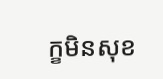ក្ខមិនសុខ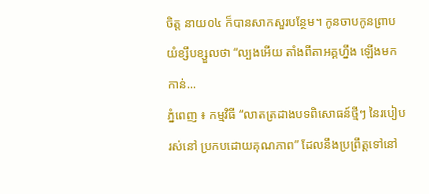ចិត្ត នាយ០៤ ក៏បានសាកសួរបន្ថែម។ កូនចាបកូនព្រាប យំខ្សឹបខ្សួលថា “ល្បងអើយ តាំងពីតាអគ្គហ្នឹង ឡើងមកកាន់...
ភ្នំពេញ ៖ កម្មវិធី “លាតត្រដាងបទពិសោធន៍ថ្មីៗ នៃរបៀបរស់នៅ ប្រកបដោយគុណភាព” ដែលនឹងប្រព្រឹត្តទៅនៅ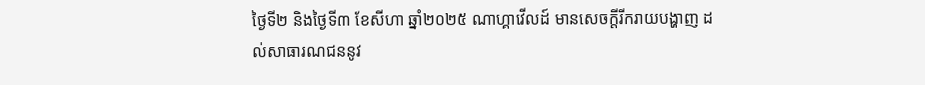ថ្ងៃទី២ និងថ្ងៃទី៣ ខែសីហា ឆ្នាំ២០២៥ ណាហ្គាវើលដ៍ មានសេចក្តីរីករាយបង្ហាញ ដល់សាធារណជននូវ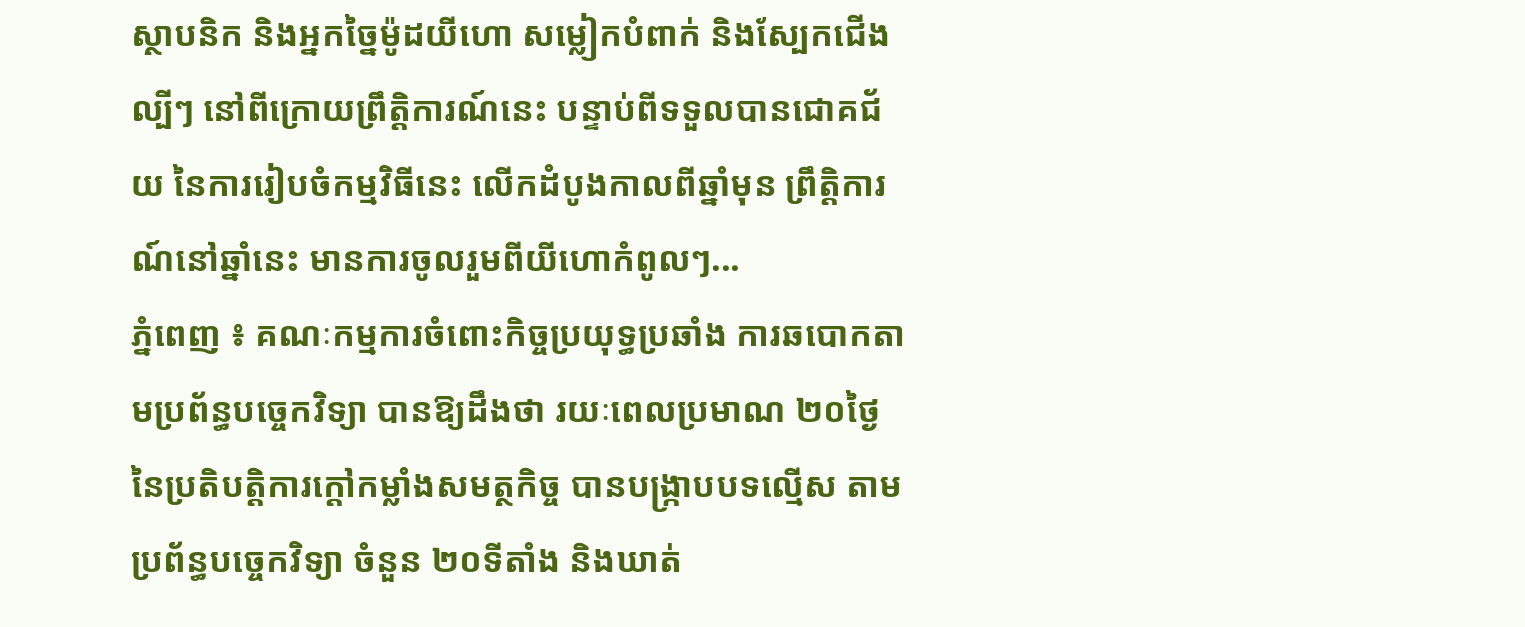ស្ថាបនិក និងអ្នកច្នៃម៉ូដយីហោ សម្លៀកបំពាក់ និងស្បែកជើងល្បីៗ នៅពីក្រោយព្រឹត្តិការណ៍នេះ បន្ទាប់ពីទទួលបានជោគជ័យ នៃការរៀបចំកម្មវិធីនេះ លើកដំបូងកាលពីឆ្នាំមុន ព្រឹត្តិការណ៍នៅឆ្នាំនេះ មានការចូលរួមពីយីហោកំពូលៗ...
ភ្នំពេញ ៖ គណៈកម្មការចំពោះកិច្ចប្រយុទ្ធប្រឆាំង ការឆបោកតាមប្រព័ន្ធបច្ចេកវិទ្យា បានឱ្យដឹងថា រយៈពេលប្រមាណ ២០ថ្ងៃ នៃប្រតិបត្តិការក្តៅកម្លាំងសមត្ថកិច្ច បានបង្ក្រាបបទល្មើស តាមប្រព័ន្ធបច្ចេកវិទ្យា ចំនួន ២០ទីតាំង និងឃាត់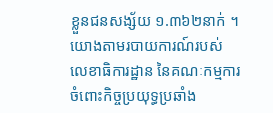ខ្លួនជនសង្ស័យ ១.៣៦២នាក់ ។ យោងតាមរបាយការណ៍របស់ លេខាធិការដ្ឋាន នៃគណៈកម្មការចំពោះកិច្ចប្រយុទ្ធប្រឆាំង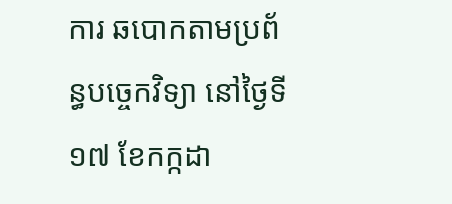ការ ឆបោកតាមប្រព័ន្ធបច្ចេកវិទ្យា នៅថ្ងៃទី១៧ ខែកក្កដា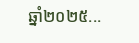ឆ្នាំ២០២៥...